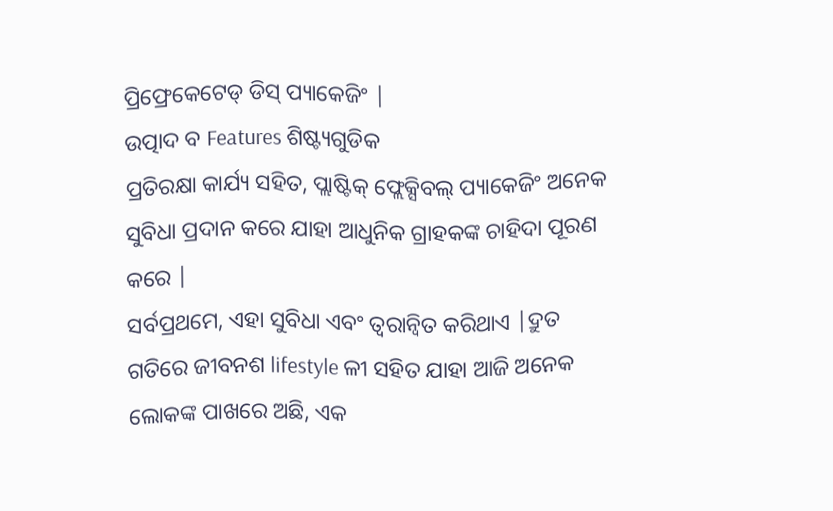ପ୍ରିଫ୍ରେକେଟେଡ୍ ଡିସ୍ ପ୍ୟାକେଜିଂ |
ଉତ୍ପାଦ ବ Features ଶିଷ୍ଟ୍ୟଗୁଡିକ
ପ୍ରତିରକ୍ଷା କାର୍ଯ୍ୟ ସହିତ, ପ୍ଲାଷ୍ଟିକ୍ ଫ୍ଲେକ୍ସିବଲ୍ ପ୍ୟାକେଜିଂ ଅନେକ ସୁବିଧା ପ୍ରଦାନ କରେ ଯାହା ଆଧୁନିକ ଗ୍ରାହକଙ୍କ ଚାହିଦା ପୂରଣ କରେ |
ସର୍ବପ୍ରଥମେ, ଏହା ସୁବିଧା ଏବଂ ତ୍ୱରାନ୍ୱିତ କରିଥାଏ |ଦ୍ରୁତ ଗତିରେ ଜୀବନଶ lifestyle ଳୀ ସହିତ ଯାହା ଆଜି ଅନେକ ଲୋକଙ୍କ ପାଖରେ ଅଛି, ଏକ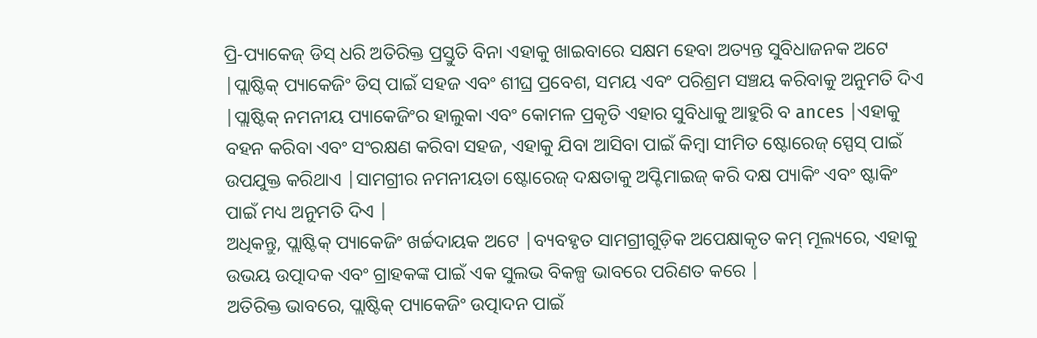ପ୍ରି-ପ୍ୟାକେଜ୍ ଡିସ୍ ଧରି ଅତିରିକ୍ତ ପ୍ରସ୍ତୁତି ବିନା ଏହାକୁ ଖାଇବାରେ ସକ୍ଷମ ହେବା ଅତ୍ୟନ୍ତ ସୁବିଧାଜନକ ଅଟେ |ପ୍ଲାଷ୍ଟିକ୍ ପ୍ୟାକେଜିଂ ଡିସ୍ ପାଇଁ ସହଜ ଏବଂ ଶୀଘ୍ର ପ୍ରବେଶ, ସମୟ ଏବଂ ପରିଶ୍ରମ ସଞ୍ଚୟ କରିବାକୁ ଅନୁମତି ଦିଏ |ପ୍ଲାଷ୍ଟିକ୍ ନମନୀୟ ପ୍ୟାକେଜିଂର ହାଲୁକା ଏବଂ କୋମଳ ପ୍ରକୃତି ଏହାର ସୁବିଧାକୁ ଆହୁରି ବ ances |ଏହାକୁ ବହନ କରିବା ଏବଂ ସଂରକ୍ଷଣ କରିବା ସହଜ, ଏହାକୁ ଯିବା ଆସିବା ପାଇଁ କିମ୍ବା ସୀମିତ ଷ୍ଟୋରେଜ୍ ସ୍ପେସ୍ ପାଇଁ ଉପଯୁକ୍ତ କରିଥାଏ |ସାମଗ୍ରୀର ନମନୀୟତା ଷ୍ଟୋରେଜ୍ ଦକ୍ଷତାକୁ ଅପ୍ଟିମାଇଜ୍ କରି ଦକ୍ଷ ପ୍ୟାକିଂ ଏବଂ ଷ୍ଟାକିଂ ପାଇଁ ମଧ୍ୟ ଅନୁମତି ଦିଏ |
ଅଧିକନ୍ତୁ, ପ୍ଲାଷ୍ଟିକ୍ ପ୍ୟାକେଜିଂ ଖର୍ଚ୍ଚଦାୟକ ଅଟେ |ବ୍ୟବହୃତ ସାମଗ୍ରୀଗୁଡ଼ିକ ଅପେକ୍ଷାକୃତ କମ୍ ମୂଲ୍ୟରେ, ଏହାକୁ ଉଭୟ ଉତ୍ପାଦକ ଏବଂ ଗ୍ରାହକଙ୍କ ପାଇଁ ଏକ ସୁଲଭ ବିକଳ୍ପ ଭାବରେ ପରିଣତ କରେ |
ଅତିରିକ୍ତ ଭାବରେ, ପ୍ଲାଷ୍ଟିକ୍ ପ୍ୟାକେଜିଂ ଉତ୍ପାଦନ ପାଇଁ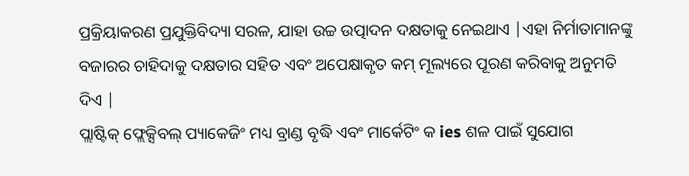ପ୍ରକ୍ରିୟାକରଣ ପ୍ରଯୁକ୍ତିବିଦ୍ୟା ସରଳ, ଯାହା ଉଚ୍ଚ ଉତ୍ପାଦନ ଦକ୍ଷତାକୁ ନେଇଥାଏ |ଏହା ନିର୍ମାତାମାନଙ୍କୁ ବଜାରର ଚାହିଦାକୁ ଦକ୍ଷତାର ସହିତ ଏବଂ ଅପେକ୍ଷାକୃତ କମ୍ ମୂଲ୍ୟରେ ପୂରଣ କରିବାକୁ ଅନୁମତି ଦିଏ |
ପ୍ଲାଷ୍ଟିକ୍ ଫ୍ଲେକ୍ସିବଲ୍ ପ୍ୟାକେଜିଂ ମଧ୍ୟ ବ୍ରାଣ୍ଡ ବୃଦ୍ଧି ଏବଂ ମାର୍କେଟିଂ କ ies ଶଳ ପାଇଁ ସୁଯୋଗ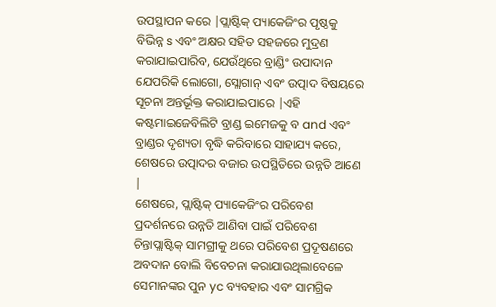ଉପସ୍ଥାପନ କରେ |ପ୍ଲାଷ୍ଟିକ୍ ପ୍ୟାକେଜିଂର ପୃଷ୍ଠକୁ ବିଭିନ୍ନ s ଏବଂ ଅକ୍ଷର ସହିତ ସହଜରେ ମୁଦ୍ରଣ କରାଯାଇପାରିବ, ଯେଉଁଥିରେ ବ୍ରାଣ୍ଡିଂ ଉପାଦାନ ଯେପରିକି ଲୋଗୋ, ସ୍ଲୋଗାନ୍ ଏବଂ ଉତ୍ପାଦ ବିଷୟରେ ସୂଚନା ଅନ୍ତର୍ଭୂକ୍ତ କରାଯାଇପାରେ |ଏହି କଷ୍ଟମାଇଜେବିଲିଟି ବ୍ରାଣ୍ଡ ଇମେଜକୁ ବ and ଏବଂ ବ୍ରାଣ୍ଡର ଦୃଶ୍ୟତା ବୃଦ୍ଧି କରିବାରେ ସାହାଯ୍ୟ କରେ, ଶେଷରେ ଉତ୍ପାଦର ବଜାର ଉପସ୍ଥିତିରେ ଉନ୍ନତି ଆଣେ |
ଶେଷରେ, ପ୍ଲାଷ୍ଟିକ୍ ପ୍ୟାକେଜିଂର ପରିବେଶ ପ୍ରଦର୍ଶନରେ ଉନ୍ନତି ଆଣିବା ପାଇଁ ପରିବେଶ ଚିନ୍ତାପ୍ଲାଷ୍ଟିକ୍ ସାମଗ୍ରୀକୁ ଥରେ ପରିବେଶ ପ୍ରଦୂଷଣରେ ଅବଦାନ ବୋଲି ବିବେଚନା କରାଯାଉଥିଲାବେଳେ ସେମାନଙ୍କର ପୁନ yc ବ୍ୟବହାର ଏବଂ ସାମଗ୍ରିକ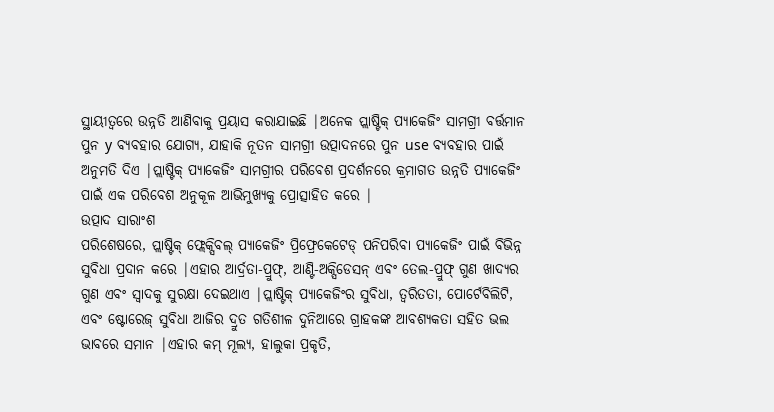ସ୍ଥାୟୀତ୍ୱରେ ଉନ୍ନତି ଆଣିବାକୁ ପ୍ରୟାସ କରାଯାଇଛି |ଅନେକ ପ୍ଲାଷ୍ଟିକ୍ ପ୍ୟାକେଜିଂ ସାମଗ୍ରୀ ବର୍ତ୍ତମାନ ପୁନ y ବ୍ୟବହାର ଯୋଗ୍ୟ, ଯାହାକି ନୂତନ ସାମଗ୍ରୀ ଉତ୍ପାଦନରେ ପୁନ use ବ୍ୟବହାର ପାଇଁ ଅନୁମତି ଦିଏ |ପ୍ଲାଷ୍ଟିକ୍ ପ୍ୟାକେଜିଂ ସାମଗ୍ରୀର ପରିବେଶ ପ୍ରଦର୍ଶନରେ କ୍ରମାଗତ ଉନ୍ନତି ପ୍ୟାକେଜିଂ ପାଇଁ ଏକ ପରିବେଶ ଅନୁକୂଳ ଆଭିମୁଖ୍ୟକୁ ପ୍ରୋତ୍ସାହିତ କରେ |
ଉତ୍ପାଦ ସାରାଂଶ
ପରିଶେଷରେ, ପ୍ଲାଷ୍ଟିକ୍ ଫ୍ଲେକ୍ସିବଲ୍ ପ୍ୟାକେଜିଂ ପ୍ରିଫ୍ରେକେଟେଡ୍ ପନିପରିବା ପ୍ୟାକେଜିଂ ପାଇଁ ବିଭିନ୍ନ ସୁବିଧା ପ୍ରଦାନ କରେ |ଏହାର ଆର୍ଦ୍ରତା-ପ୍ରୁଫ୍, ଆଣ୍ଟି-ଅକ୍ସିଡେସନ୍ ଏବଂ ତେଲ-ପ୍ରୁଫ୍ ଗୁଣ ଖାଦ୍ୟର ଗୁଣ ଏବଂ ସ୍ୱାଦକୁ ସୁରକ୍ଷା ଦେଇଥାଏ |ପ୍ଲାଷ୍ଟିକ୍ ପ୍ୟାକେଜିଂର ସୁବିଧା, ତ୍ୱରିତତା, ପୋର୍ଟେବିଲିଟି, ଏବଂ ଷ୍ଟୋରେଜ୍ ସୁବିଧା ଆଜିର ଦ୍ରୁତ ଗତିଶୀଳ ଦୁନିଆରେ ଗ୍ରାହକଙ୍କ ଆବଶ୍ୟକତା ସହିତ ଭଲ ଭାବରେ ସମାନ |ଏହାର କମ୍ ମୂଲ୍ୟ, ହାଲୁକା ପ୍ରକୃତି,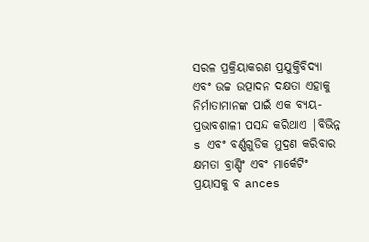ସରଳ ପ୍ରକ୍ରିୟାକରଣ ପ୍ରଯୁକ୍ତିବିଦ୍ୟା ଏବଂ ଉଚ୍ଚ ଉତ୍ପାଦନ ଦକ୍ଷତା ଏହାକୁ ନିର୍ମାତାମାନଙ୍କ ପାଇଁ ଏକ ବ୍ୟୟ-ପ୍ରଭାବଶାଳୀ ପସନ୍ଦ କରିଥାଏ |ବିଭିନ୍ନ s ଏବଂ ବର୍ଣ୍ଣଗୁଡିକ ମୁଦ୍ରଣ କରିବାର କ୍ଷମତା ବ୍ରାଣ୍ଡିଂ ଏବଂ ମାର୍କେଟିଂ ପ୍ରୟାସକୁ ବ ances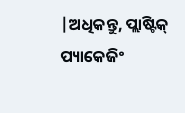|ଅଧିକନ୍ତୁ, ପ୍ଲାଷ୍ଟିକ୍ ପ୍ୟାକେଜିଂ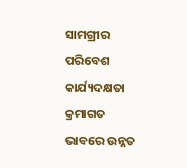ସାମଗ୍ରୀର ପରିବେଶ କାର୍ଯ୍ୟଦକ୍ଷତା କ୍ରମାଗତ ଭାବରେ ଉନ୍ନତ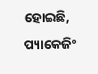ହୋଇଛି, ପ୍ୟାକେଜିଂ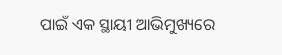ପାଇଁ ଏକ ସ୍ଥାୟୀ ଆଭିମୁଖ୍ୟରେ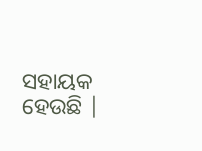ସହାୟକ ହେଉଛି |